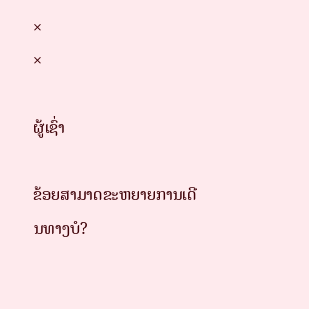×
×

ຜູ້ເຊົ່າ

ຂ້ອຍສາມາດຂະຫຍາຍການເດີນທາງບໍ?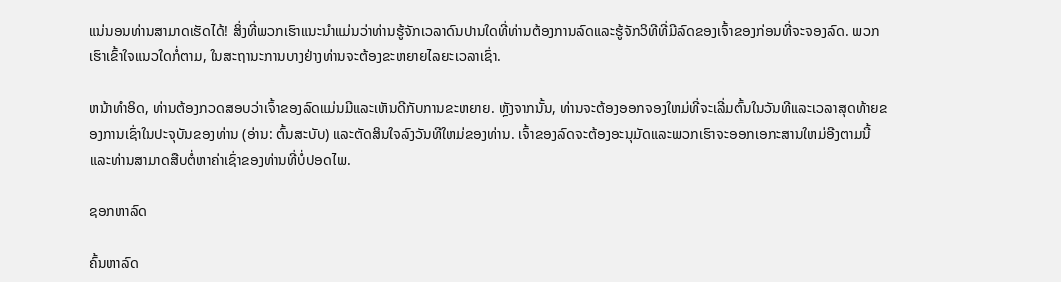ແນ່ນອນທ່ານສາມາດເຮັດໄດ້! ສິ່ງທີ່ພວກເຮົາແນະນໍາແມ່ນວ່າທ່ານຮູ້ຈັກເວລາດົນປານໃດທີ່ທ່ານຕ້ອງການລົດແລະຮູ້ຈັກວິທີທີ່ມີລົດຂອງເຈົ້າຂອງກ່ອນທີ່ຈະຈອງລົດ. ພວກເຮົາເຂົ້າໃຈແນວໃດກໍ່ຕາມ, ໃນສະຖານະການບາງຢ່າງທ່ານຈະຕ້ອງຂະຫຍາຍໄລຍະເວລາເຊົ່າ.

ຫນ້າທໍາອິດ, ທ່ານຕ້ອງກວດສອບວ່າເຈົ້າຂອງລົດແມ່ນມີແລະເຫັນດີກັບການຂະຫຍາຍ. ຫຼັງຈາກນັ້ນ, ທ່ານຈະຕ້ອງອອກຈອງໃຫມ່ທີ່ຈະເລີ່ມຕົ້ນໃນວັນທີແລະເວລາສຸດທ້າຍຂອງການເຊົ່າໃນປະຈຸບັນຂອງທ່ານ (ອ່ານ: ຕົ້ນສະບັບ) ແລະຕັດສິນໃຈລົງວັນທີໃຫມ່ຂອງທ່ານ. ເຈົ້າຂອງລົດຈະຕ້ອງອະນຸມັດແລະພວກເຮົາຈະອອກເອກະສານໃຫມ່ອີງຕາມນີ້ແລະທ່ານສາມາດສືບຕໍ່ຫາຄ່າເຊົ່າຂອງທ່ານທີ່ບໍ່ປອດໄພ.

ຊອກຫາລົດ

ຄົ້ນຫາລົດ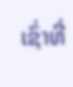ເຊົ່າທີ່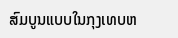ສົມບູນແບບໃນກຸງເທບຫ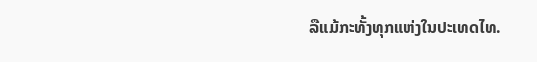ລືແມ້ກະທັ້ງທຸກແຫ່ງໃນປະເທດໄທ.